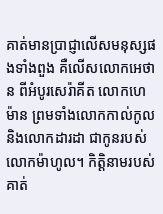គាត់មានប្រាជ្ញាលើសមនុស្សផងទាំងពួង គឺលើសលោកអេថាន ពីអំបូរសេរ៉ាគីត លោកហេម៉ាន ព្រមទាំងលោកកាល់កូល និងលោកដារដា ជាកូនរបស់លោកម៉ាហូល។ កិត្តិនាមរបស់គាត់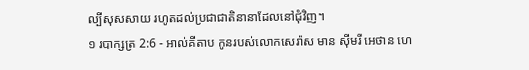ល្បីសុសសាយ រហូតដល់ប្រជាជាតិនានាដែលនៅជុំវិញ។
១ របាក្សត្រ 2:6 - អាល់គីតាប កូនរបស់លោកសេរ៉ាស មាន ស៊ីមរី អេថាន ហេ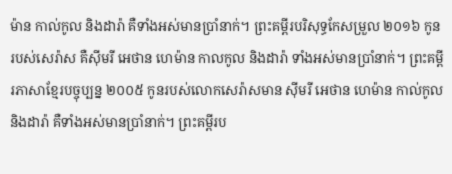ម៉ាន កាល់កូល និងដារ៉ា គឺទាំងអស់មានប្រាំនាក់។ ព្រះគម្ពីរបរិសុទ្ធកែសម្រួល ២០១៦ កូនរបស់សេរ៉ាស គឺស៊ីមរី អេថាន ហេម៉ាន កាលកូល និងដារ៉ា ទាំងអស់មានប្រាំនាក់។ ព្រះគម្ពីរភាសាខ្មែរបច្ចុប្បន្ន ២០០៥ កូនរបស់លោកសេរ៉ាសមាន ស៊ីមរី អេថាន ហេម៉ាន កាល់កូល និងដារ៉ា គឺទាំងអស់មានប្រាំនាក់។ ព្រះគម្ពីរប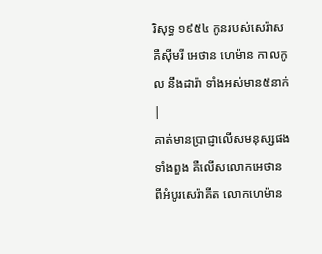រិសុទ្ធ ១៩៥៤ កូនរបស់សេរ៉ាស គឺស៊ីមរី អេថាន ហេម៉ាន កាលកូល នឹងដារ៉ា ទាំងអស់មាន៥នាក់ |
គាត់មានប្រាជ្ញាលើសមនុស្សផងទាំងពួង គឺលើសលោកអេថាន ពីអំបូរសេរ៉ាគីត លោកហេម៉ាន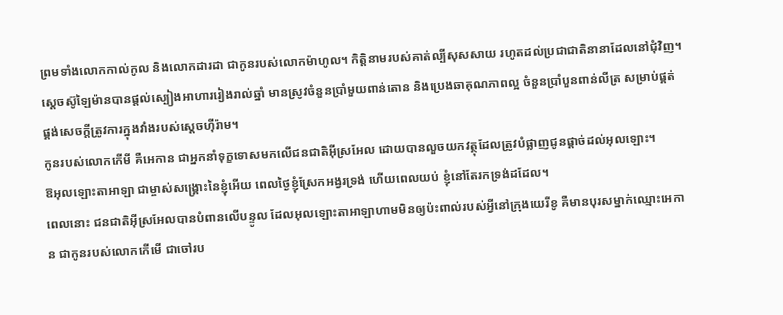ព្រមទាំងលោកកាល់កូល និងលោកដារដា ជាកូនរបស់លោកម៉ាហូល។ កិត្តិនាមរបស់គាត់ល្បីសុសសាយ រហូតដល់ប្រជាជាតិនានាដែលនៅជុំវិញ។
ស្តេចស៊ូឡៃម៉ានបានផ្តល់ស្បៀងអាហាររៀងរាល់ឆ្នាំ មានស្រូវចំនួនប្រាំមួយពាន់តោន និងប្រេងឆាគុណភាពល្អ ចំនួនប្រាំបួនពាន់លីត្រ សម្រាប់ផ្គត់ផ្គង់សេចក្តីត្រូវការក្នុងវាំងរបស់ស្តេចហ៊ីរ៉ាម។
កូនរបស់លោកកើមី គឺអេកាន ជាអ្នកនាំទុក្ខទោសមកលើជនជាតិអ៊ីស្រអែល ដោយបានលួចយកវត្ថុដែលត្រូវបំផ្លាញជូនផ្តាច់ដល់អុលឡោះ។
ឱអុលឡោះតាអាឡា ជាម្ចាស់សង្គ្រោះនៃខ្ញុំអើយ ពេលថ្ងៃខ្ញុំស្រែកអង្វរទ្រង់ ហើយពេលយប់ ខ្ញុំនៅតែរកទ្រង់ដដែល។
ពេលនោះ ជនជាតិអ៊ីស្រអែលបានបំពានលើបន្ទូល ដែលអុលឡោះតាអាឡាហាមមិនឲ្យប៉ះពាល់របស់អ្វីនៅក្រុងយេរីខូ គឺមានបុរសម្នាក់ឈ្មោះអេកាន ជាកូនរបស់លោកកើមើ ជាចៅរប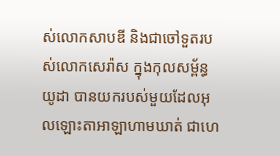ស់លោកសាបឌី និងជាចៅទួតរបស់លោកសេរ៉ាស ក្នុងកុលសម្ព័ន្ធយូដា បានយករបស់មួយដែលអុលឡោះតាអាឡាហាមឃាត់ ជាហេ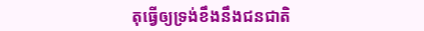តុធ្វើឲ្យទ្រង់ខឹងនឹងជនជាតិ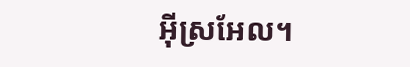អ៊ីស្រអែល។